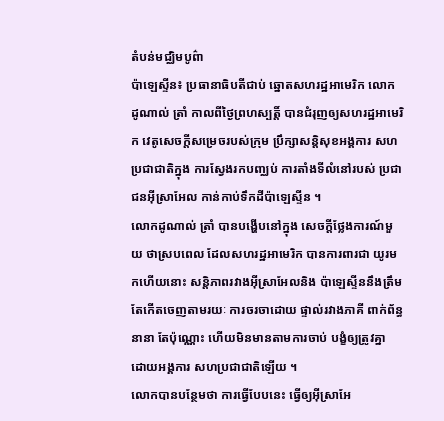តំបន់មជ្ឈិមបូព៌ា
ប៉ាឡេស្ទីន៖ ប្រធានាធិបតីជាប់ ឆ្នោតសហរដ្ឋអាមេរិក លោក ដូណាល់ ត្រាំ កាលពីថ្ងៃព្រហស្បត្តិ៍ បានជំរុញឲ្យសហរដ្ឋអាមេរិក វេតូសេចក្តីសម្រេចរបស់ក្រុម ប្រឹក្សាសន្តិសុខអង្គការ សហប្រជាជាតិក្នុង ការស្វែងរកបញ្ឈប់ ការតាំងទីលំនៅរបស់ ប្រជាជនអ៊ីស្រាអែល កាន់កាប់ទឹកដីប៉ាឡេស្ទីន ។
លោកដូណាល់ ត្រាំ បានបង្ហើបនៅក្នុង សេចក្តីថ្លែងការណ៍មួយ ថាស្របពេល ដែលសហរដ្ឋអាមេរិក បានការពារជា យូរមកហើយនោះ សន្តិភាពរវាងអ៊ីស្រាអែលនិង ប៉ាឡេស្ទីននឹងត្រឹម តែកើតចេញតាមរយៈ ការចរចាដោយ ផ្ទាល់រវាងភាគី ពាក់ព័ន្ធនានា តែប៉ុណ្ណោះ ហើយមិនមានតាមការចាប់ បង្ខំឲ្យត្រូវគ្នា ដោយអង្គការ សហប្រជាជាតិឡើយ ។
លោកបានបន្ថែមថា ការធ្វើបែបនេះ ធ្វើឲ្យអ៊ីស្រាអែ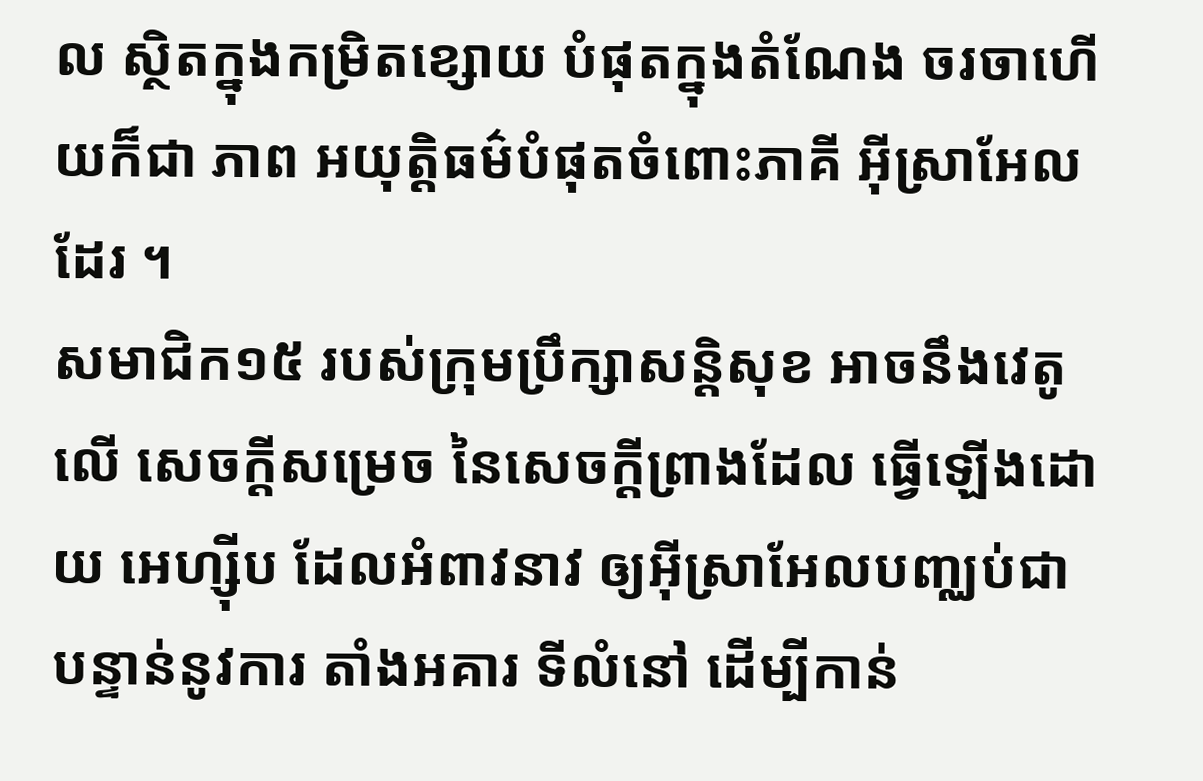ល ស្ថិតក្នុងកម្រិតខ្សោយ បំផុតក្នុងតំណែង ចរចាហើយក៏ជា ភាព អយុត្តិធម៌បំផុតចំពោះភាគី អ៊ីស្រាអែលដែរ ។
សមាជិក១៥ របស់ក្រុមប្រឹក្សាសន្តិសុខ អាចនឹងវេតូលើ សេចក្តីសម្រេច នៃសេចក្តីព្រាងដែល ធ្វើឡើងដោយ អេហ្ស៊ីប ដែលអំពាវនាវ ឲ្យអ៊ីស្រាអែលបញ្ឈប់ជា បន្ទាន់នូវការ តាំងអគារ ទីលំនៅ ដើម្បីកាន់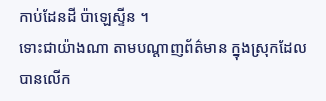កាប់ដែនដី ប៉ាឡេស្ទីន ។
ទោះជាយ៉ាងណា តាមបណ្តាញព័ត៌មាន ក្នុងស្រុកដែល បានលើក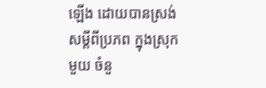ឡើង ដោយបានស្រង់ សម្តីពីប្រភព ក្នុងស្រុកមួយ ចំនួ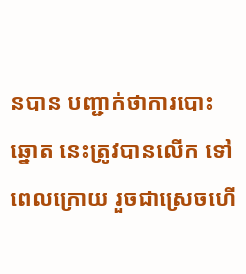នបាន បញ្ជាក់ថាការបោះឆ្នោត នេះត្រូវបានលើក ទៅពេលក្រោយ រួចជាស្រេចហើ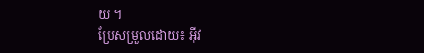យ ។
ប្រែសម្រួលដោយ៖ អុីវ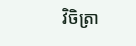វិចិត្រា